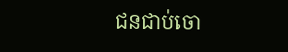ជនជាប់ចោ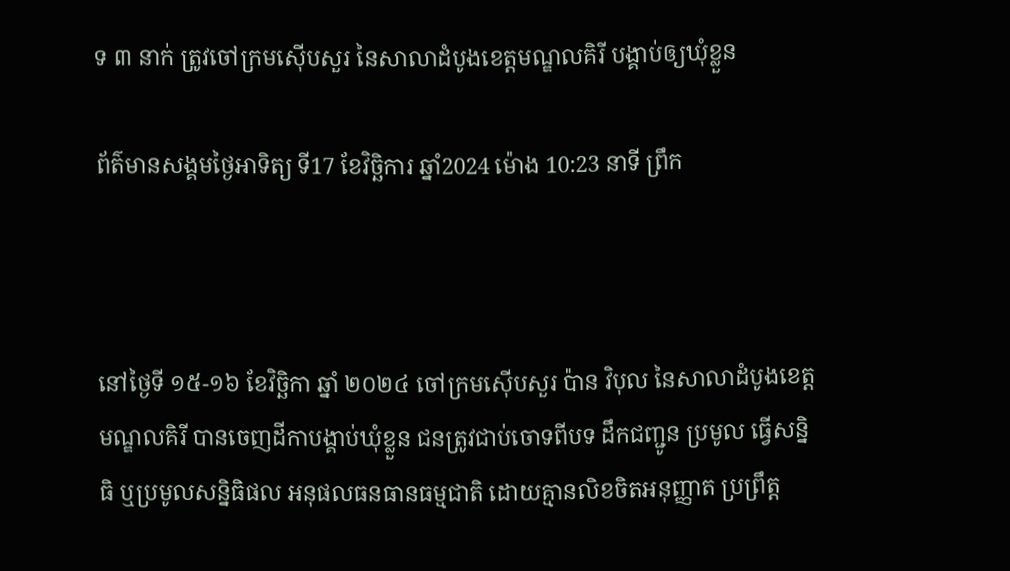ទ ៣ នាក់ ត្រូវចៅក្រមស៊ើបសួរ នៃសាលាដំបូងខេត្តមណ្ឌលគិរី បង្គាប់ឲ្យឃុំខ្លួន

ព័ត៌មានសង្គមថ្ងៃអាទិត្យ ទី17 ខែវិច្ឆិការ ឆ្នាំ2024 ម៉ោង 10:23 នាទី ព្រឹក



នៅថ្ងៃទី ១៥-១៦ ខែវិច្ឆិកា ឆ្នាំ ២០២៤ ចៅក្រមស៊ើបសួរ ប៉ាន វិបុល នៃសាលាដំបូងខេត្តមណ្ឌលគិរី បានចេញដីកាបង្គាប់ឃុំខ្លួន ជនត្រូវជាប់ចោទពីបទ ដឹកជញ្ជូន ប្រមូល ធ្វើសន្និធិ ឬប្រមូលសន្និធិផល អនុផលធនធានធម្មជាតិ ដោយគ្មានលិខចិតអនុញ្ញាត ប្រព្រឹត្ត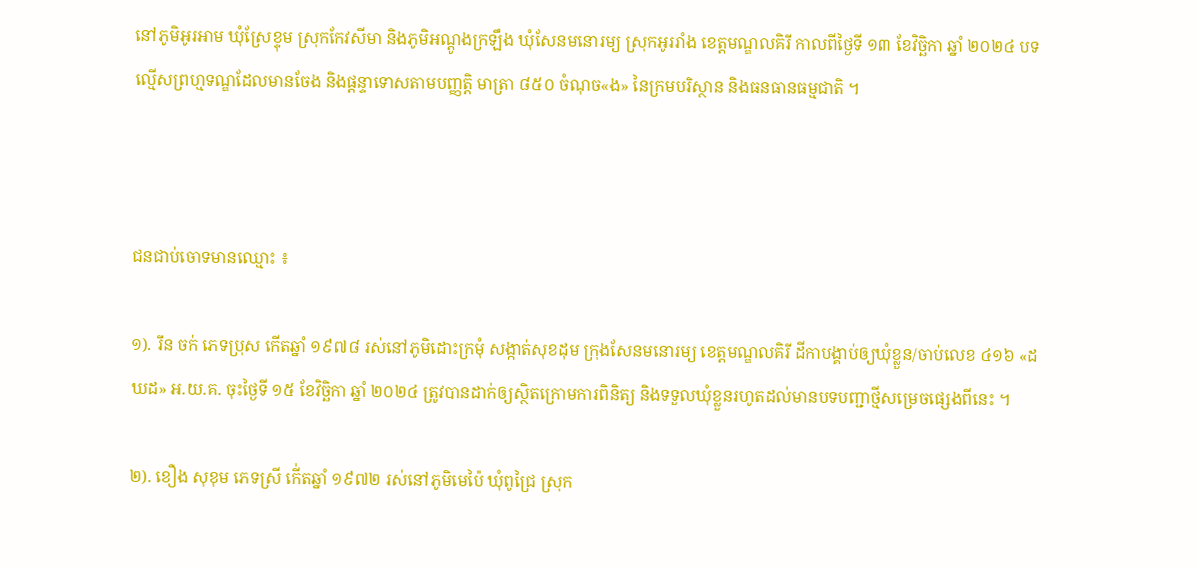នៅភូមិអូរអាម ឃុំស្រែខ្ទុម ស្រុកកែវសីមា និងភូមិអណ្តូងក្រឡឹង ឃុំសែនមនោរម្យ ស្រុកអូររាំង ខេត្តមណ្ឌលគិរី កាលពីថ្ងៃទី ១៣ ខែវិច្ឆិកា ឆ្នាំ ២០២៤ បទល្មើសព្រហ្មទណ្ឌដែលមានចែង និងផ្តន្ទាទោសតាមបញ្ញត្តិ មាត្រា ៨៥០ ចំណុច«ង» នៃក្រមបរិស្ថាន និងធនធានធម្មជាតិ ។



ជនជាប់ចោទមានឈ្មោះ ៖

១). រឹន ចក់ ភេទប្រុស កើតឆ្នាំ ១៩៧៨ រស់នៅភូមិដោះក្រមុំ សង្កាត់សុខដុម ក្រុងសែនមនោរម្យ ខេត្តមណ្ឌលគិរី ដីកាបង្គាប់ឲ្យឃុំខ្លួន/ចាប់លេខ ៤១៦ «ដឃដ» អ.យ.គ. ចុះថ្ងៃទី ១៥ ខែវិច្ឆិកា ឆ្នាំ ២០២៤ ត្រូវបានដាក់ឲ្យស្ថិតក្រោមការពិនិត្យ និងទទួលឃុំខ្លួនរហូតដល់មានបទបញ្ជាថ្មីសម្រេចផ្សេងពីនេះ ។

២). ខឿង សុខុម ភេទស្រី កើ់តឆ្នាំ ១៩៧២ រស់នៅភូមិមេប៉ៃ ឃុំពូជ្រៃ ស្រុក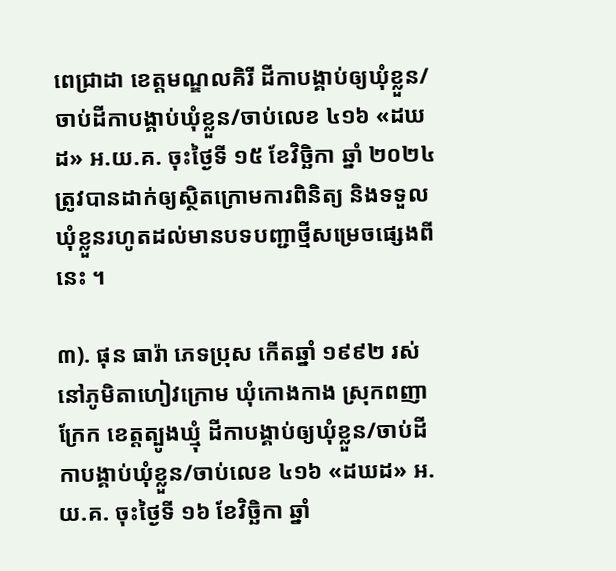ពេជ្រាដា ខេត្តមណ្ឌលគិរី ដីកាបង្គាប់ឲ្យឃុំខ្លួន/ចាប់ដីកាបង្គាប់ឃុំខ្លួន/ចាប់លេខ ៤១៦ «ដឃដ» អ.យ.គ. ចុះថ្ងៃទី ១៥ ខែវិច្ឆិកា ឆ្នាំ ២០២៤ ត្រូវបានដាក់ឲ្យស្ថិតក្រោមការពិនិត្យ និងទទួលឃុំខ្លួនរហូតដល់មានបទបញ្ជាថ្មីសម្រេចផ្សេងពីនេះ ។

៣). ផុន ធារ៉ា ភេទប្រុស កើតឆ្នាំ ១៩៩២ រស់នៅភូមិតាហៀវក្រោម ឃុំកោងកាង ស្រុកពញាក្រែក ខេត្តត្បូងឃ្មុំ ដីកាបង្គាប់ឲ្យឃុំខ្លួន/ចាប់ដីកាបង្គាប់ឃុំខ្លួន/ចាប់លេខ ៤១៦ «ដឃដ» អ.យ.គ. ចុះថ្ងៃទី ១៦ ខែវិច្ឆិកា ឆ្នាំ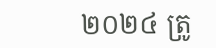២០២៤ ត្រូ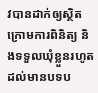វបានដាក់ឲ្យស្ថិតក្រោមការពិនិត្យ និងទទួលឃុំខ្លួនរហូតដល់មានបទប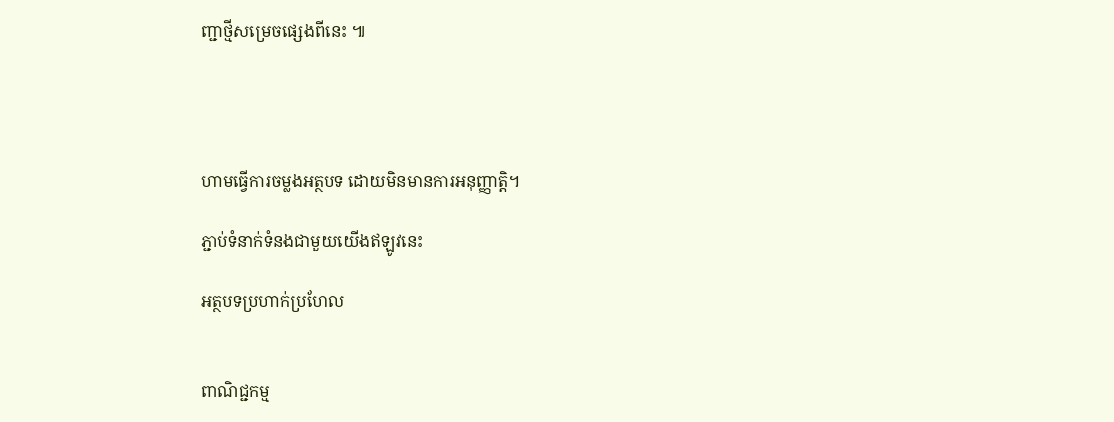ញ្ជាថ្មីសម្រេចផ្សេងពីនេះ ៕




ហាមធ្វើការចម្លងអត្ថបទ ដោយមិនមានការអនុញ្ញាត្តិ។

ភ្ជាប់ទំនាក់ទំនងជាមួយយើងឥឡូវនេះ

អត្ថបទប្រហាក់ប្រហែល


ពាណិជ្ជកម្ម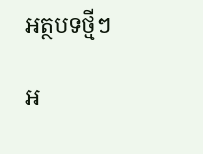អត្ថបទថ្មីៗ

អ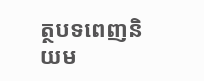ត្ថបទពេញនិយម